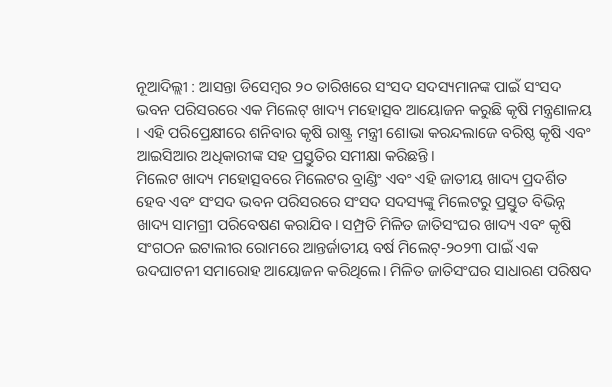ନୂଆଦିଲ୍ଲୀ : ଆସନ୍ତା ଡିସେମ୍ବର ୨୦ ତାରିଖରେ ସଂସଦ ସଦସ୍ୟମାନଙ୍କ ପାଇଁ ସଂସଦ ଭବନ ପରିସରରେ ଏକ ମିଲେଟ୍ ଖାଦ୍ୟ ମହୋତ୍ସବ ଆୟୋଜନ କରୁଛି କୃଷି ମନ୍ତ୍ରଣାଳୟ । ଏହି ପରିପ୍ରେକ୍ଷୀରେ ଶନିବାର କୃଷି ରାଷ୍ଟ୍ର ମନ୍ତ୍ରୀ ଶୋଭା କରନ୍ଦଲାଜେ ବରିଷ୍ଠ କୃଷି ଏବଂ ଆଇସିଆର ଅଧିକାରୀଙ୍କ ସହ ପ୍ରସ୍ତୁତିର ସମୀକ୍ଷା କରିଛନ୍ତି।
ମିଲେଟ ଖାଦ୍ୟ ମହୋତ୍ସବରେ ମିଲେଟର ବ୍ରାଣ୍ଡିଂ ଏବଂ ଏହି ଜାତୀୟ ଖାଦ୍ୟ ପ୍ରଦର୍ଶିତ ହେବ ଏବଂ ସଂସଦ ଭବନ ପରିସରରେ ସଂସଦ ସଦସ୍ୟଙ୍କୁ ମିଲେଟରୁ ପ୍ରସ୍ତୁତ ବିଭିନ୍ନ ଖାଦ୍ୟ ସାମଗ୍ରୀ ପରିବେଷଣ କରାଯିବ। ସମ୍ପ୍ରତି ମିଳିତ ଜାତିସଂଘର ଖାଦ୍ୟ ଏବଂ କୃଷି ସଂଗଠନ ଇଟାଲୀର ରୋମରେ ଆନ୍ତର୍ଜାତୀୟ ବର୍ଷ ମିଲେଟ୍-୨୦୨୩ ପାଇଁ ଏକ ଉଦଘାଟନୀ ସମାରୋହ ଆୟୋଜନ କରିଥିଲେ। ମିଳିତ ଜାତିସଂଘର ସାଧାରଣ ପରିଷଦ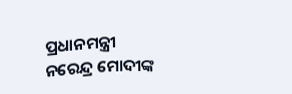ପ୍ରଧାନମନ୍ତ୍ରୀ ନରେନ୍ଦ୍ର ମୋଦୀଙ୍କ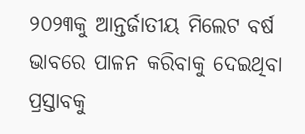୨୦୨୩କୁ ଆନ୍ତର୍ଜାତୀୟ ମିଲେଟ ବର୍ଷ ଭାବରେ ପାଳନ କରିବାକୁ ଦେଇଥିବା ପ୍ରସ୍ତାବକୁ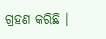ଗ୍ରହଣ କରିଛି ।